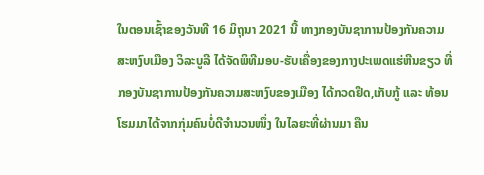ໃນຕອນເຊົ້າຂອງວັນທີ 16 ມິຖຸນາ 2021 ນີ້ ທາງກອງບັນຊາການປ້ອງກັນຄວາມສະຫງົບເມືອງ ວິລະບູລີ ໄດ້ຈັດພິທີມອບ-ຮັບເຄື່ອງຂອງກາງປະເພດແຮ່ຫີນຂຽວ ທີ່ກອງບັນຊາການປ້ອງກັນຄວາມສະຫງົບຂອງເມືອງ ໄດ້ກວດຢຶດ,ເກັບກູ້ ແລະ ທ້ອນໂຮມມາໄດ້ຈາກກຸ່ມຄົນບໍ່ດີຈໍານວນໜຶ່ງ ໃນໄລຍະທີ່ຜ່ານມາ ຄືນ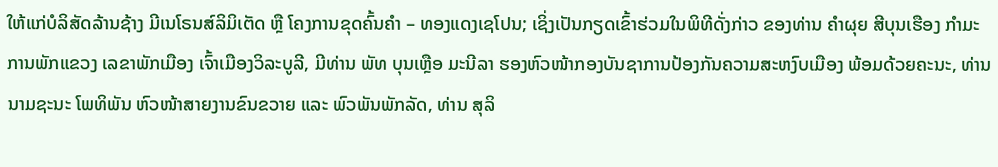ໃຫ້ແກ່ບໍລິສັດລ້ານຊ້າງ ມີເນໂຣນສ໌ລິມິເຕັດ ຫຼື ໂຄງການຂຸດຄົ້ນຄໍາ – ທອງແດງເຊໂປນ; ເຊິ່ງເປັນກຽດເຂົ້າຮ່ວມໃນພິທີດັ່ງກ່າວ ຂອງທ່ານ ຄໍາຜຸຍ ສີບຸນເຮືອງ ກໍາມະການພັກແຂວງ ເລຂາພັກເມືອງ ເຈົ້າເມືອງວິລະບູລີ, ມີທ່ານ ພັທ ບຸນເຫຼືອ ມະນີລາ ຮອງຫົວໜ້າກອງບັນຊາການປ້ອງກັນຄວາມສະຫງົບເມືອງ ພ້ອມດ້ວຍຄະນະ, ທ່ານ ນາມຊະນະ ໂພທິພັນ ຫົວໜ້າສາຍງານຂົນຂວາຍ ແລະ ພົວພັນພັກລັດ, ທ່ານ ສຸລິ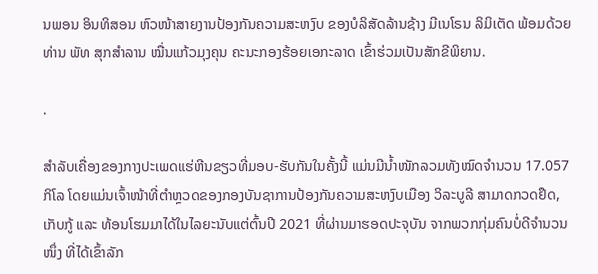ນພອນ ອິນທິສອນ ຫົວໜ້າສາຍງານປ້ອງກັນຄວາມສະຫງົບ ຂອງບໍລິສັດລ້ານຊ້າງ ມີເນໂຣນ ລິມິເຕັດ ພ້ອມດ້ວຍທ່ານ ພັທ ສຸກສໍາລານ ໝື່ນແກ້ວມຸງຄຸນ ຄະນະກອງຮ້ອຍເອກະລາດ ເຂົ້າຮ່ວມເປັນສັກຂີພິຍານ.

.

ສໍາລັບເຄື່ອງຂອງກາງປະເພດແຮ່ຫີນຂຽວທີ່ມອບ-ຮັບກັນໃນຄັ້ງນີ້ ແມ່ນມີນໍ້າໜັກລວມທັງໝົດຈໍານວນ 17.057 ກິໂລ ໂດຍແມ່ນເຈົ້າໜ້າທີ່ຕໍາຫຼວດຂອງກອງບັນຊາການປ້ອງກັນຄວາມສະຫງົບເມືອງ ວິລະບູລີ ສາມາດກວດຢຶດ, ເກັບກູ້ ແລະ ທ້ອນໂຮມມາໄດ້ໃນໄລຍະນັບແຕ່ຕົ້ນປີ 2021 ທີ່ຜ່ານມາຮອດປະຈຸບັນ ຈາກພວກກຸ່ມຄົນບໍ່ດີຈໍານວນໜຶ່ງ ທີ່ໄດ້ເຂົ້າລັກ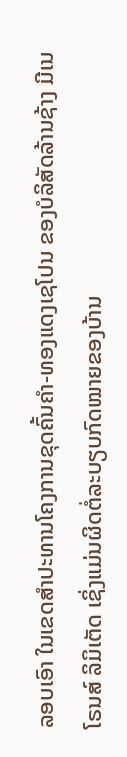ລອບເອົາ ໃນເຂດສໍາປະທານໂຄງການຂຸດຄົ້ນຄໍາ-ທອງແດງເຊໂປນ ຂອງບໍລິສັດລ້ານຊ້າງ ມີເນໂຣນສ໌ ລິມິເຕັດ ເຊິ່ງແມ່ນຜິດຕໍ່ລະບຽບກົດໝາຍຂອງບ້ານ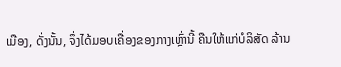ເມືອງ, ດັ່ງນັ້ນ, ຈຶ່ງໄດ້ມອບເຄື່ອງຂອງກາງເຫຼົ່ານີ້ ຄືນໃຫ້ແກ່ບໍລິສັດ ລ້ານ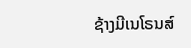ຊ້າງມີເນໂຣນສ໌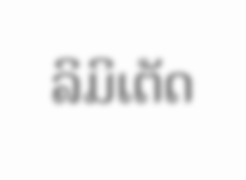ລິມິເຕັດ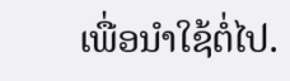ເພື່ອນໍາໃຊ້ຕໍ່ໄປ.